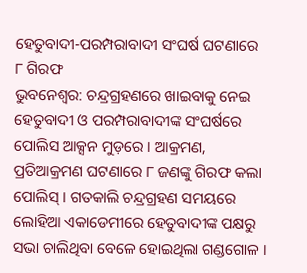ହେତୁବାଦୀ-ପରମ୍ପରାବାଦୀ ସଂଘର୍ଷ ଘଟଣାରେ ୮ ଗିରଫ
ଭୁବନେଶ୍ବର: ଚନ୍ଦ୍ରଗ୍ରହଣରେ ଖାଇବାକୁ ନେଇ ହେତୁବାଦୀ ଓ ପରମ୍ପରାବାଦୀଙ୍କ ସଂଘର୍ଷରେ ପୋଲିସ ଆକ୍ସନ ମୁଡ଼ରେ । ଆକ୍ରମଣ, ପ୍ରତିଆକ୍ରମଣ ଘଟଣାରେ ୮ ଜଣଙ୍କୁ ଗିରଫ କଲା ପୋଲିସ୍ । ଗତକାଲି ଚନ୍ଦ୍ରଗ୍ରହଣ ସମୟରେ ଲୋହିଆ ଏକାଡେମୀରେ ହେତୁବାଦୀଙ୍କ ପକ୍ଷରୁ ସଭା ଚାଲିଥିବା ବେଳେ ହୋଇଥିଲା ଗଣ୍ଡଗୋଳ ।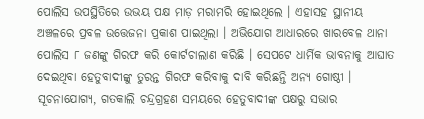ପୋଲିସ ଉପସ୍ଥିତିରେ ଉଭୟ ପକ୍ଷ ମାଡ଼ ମରାମରି ହୋଇଥିଲେ । ଏହାସହ ସ୍ଥାନୀୟ ଅଞ୍ଚଳରେ ପ୍ରବଳ ଉତ୍ତେଜନା ପ୍ରକାଶ ପାଇଥିଲା । ଅଭିଯୋଗ ଆଧାରରେ ଖାରବେଳ ଥାନା ପୋଲିସ ୮ ଜଣଙ୍କୁ ଗିରଫ କରି କୋର୍ଟଚାଲାଣ କରିଛି । ସେପଟେ ଧାର୍ମିକ ଭାବନାକୁ ଆଘାତ ଦେଇଥିବା ହେତୁବାଦୀଙ୍କୁ ତୁରନ୍ତ ଗିରଫ କରିବାକୁ ଦାବି କରିଛନ୍ତି ଅନ୍ୟ ଗୋଷ୍ଠୀ ।
ସୂଚନାଯୋଗ୍ୟ, ଗତକାଲି ଚନ୍ଦ୍ରଗ୍ରହଣ ସମୟରେ ହେତୁବାଦୀଙ୍କ ପକ୍ଷରୁ ସଭାର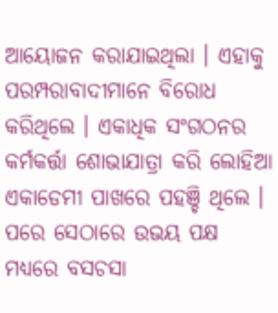ଆୟୋଜନ କରାଯାଇଥିଲା । ଏହାକୁ ପରମ୍ପରାବାଦୀମାନେ ବିରୋଧ କରିଥିଲେ । ଏକାଧିକ ସଂଗଠନର କର୍ମକର୍ତ୍ତା ଶୋଭାଯାତ୍ରା କରି ଲୋହିଆ ଏକାଡେମୀ ପାଖରେ ପହଞ୍ଚି ଥିଲେ । ପରେ ସେଠାରେ ଉଭୟ ପକ୍ଷ ମଧ୍ୟରେ ବସଚସା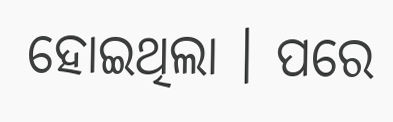ହୋଇଥିଲା । ପରେ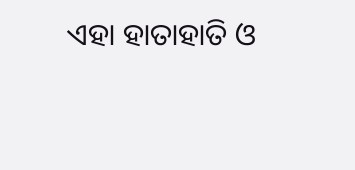ଏହା ହାତାହାତି ଓ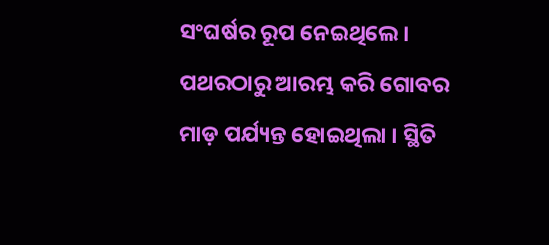ସଂଘର୍ଷର ରୂପ ନେଇଥିଲେ । ପଥରଠାରୁ ଆରମ୍ଭ କରି ଗୋବର ମାଡ଼ ପର୍ଯ୍ୟନ୍ତ ହୋଇଥିଲା । ସ୍ଥିତି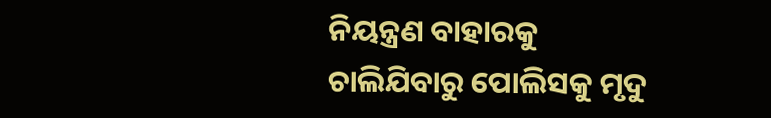ନିୟନ୍ତ୍ରଣ ବାହାରକୁ ଚାଲିଯିବାରୁ ପୋଲିସକୁ ମୃଦୁ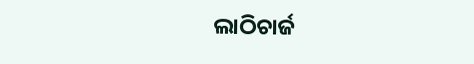ଲାଠିଚାର୍ଜ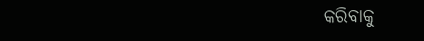କରିବାକୁ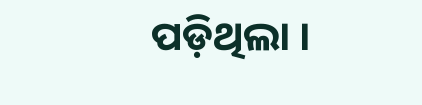ପଡ଼ିଥିଲା ।